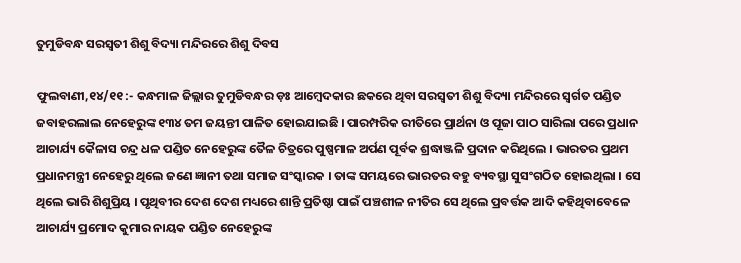ତୁମୁଡିବନ୍ଧ ସରସ୍ୱତୀ ଶିଶୁ ବିଦ୍ୟା ମନ୍ଦିରରେ ଶିଶୁ ଦିବସ

ଫୁଲବାଣୀ,୧୪/୧୧ :- କନ୍ଧମାଳ ଜିଲ୍ଲାର ତୁମୁଡିବନ୍ଧର ଡ଼ଃ ଆମ୍ବେଦକାର ଛକରେ ଥିବା ସରସ୍ୱତୀ ଶିଶୁ ବିଦ୍ୟା ମନ୍ଦିରରେ ସ୍ୱର୍ଗତ ପଣ୍ଡିତ ଜବାହରଲାଲ ନେହେରୁଙ୍କ ୧୩୪ ତମ ଜୟନ୍ତୀ ପାଳିତ ହୋଇଯାଇଛି । ପାରମ୍ପରିକ ରୀତିରେ ପ୍ରାର୍ଥନା ଓ ପୂଜା ପାଠ ସାରିଲା ପରେ ପ୍ରଧାନ ଆଚାର୍ଯ୍ୟ କୈଳାସ ଚନ୍ଦ୍ର ଧଳ ପଣ୍ଡିତ ନେହେରୁଙ୍କ ତୈଳ ଚିତ୍ରରେ ପୁଷ୍ପମାଳ ଅର୍ପଣ ପୂର୍ବକ ଶ୍ରଦ୍ଧାଞ୍ଜଳି ପ୍ରଦାନ କରିଥିଲେ । ଭାରତର ପ୍ରଥମ ପ୍ରଧାନମନ୍ତ୍ରୀ ନେହେରୁ ଥିଲେ ଜଣେ ଜ୍ଞାନୀ ତଥା ସମାଜ ସଂସ୍କାରକ । ତାଙ୍କ ସମୟରେ ଭାରତର ବହୁ ବ୍ୟବସ୍ଥା ସୁସଂଗଠିତ ହୋଇଥିଲା । ସେ ଥିଲେ ଭାରି ଶିଶୁପ୍ରିୟ । ପୃଥିବୀର ଦେଶ ଦେଶ ମଧ୍ୟରେ ଶାନ୍ତି ପ୍ରତିଷ୍ଠା ପାଇଁ ପଞ୍ଚଶୀଳ ନୀତିର ସେ ଥିଲେ ପ୍ରବର୍ତ୍ତକ ଆଦି କହିଥିବାବେଳେ ଆଚାର୍ଯ୍ୟ ପ୍ରମୋଦ କୁମାର ନାୟକ ପଣ୍ଡିତ ନେହେରୁଙ୍କ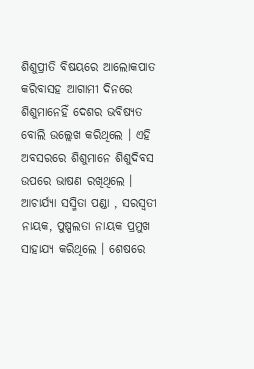ଶିଶୁପ୍ରୀତି ବିଷୟରେ ଆଲୋକପାତ କରିବାସହ ଆଗାମୀ ଦିନରେ ଶିଶୁମାନେହିଁ ଦେଶର ଭବିଷ୍ୟତ ବୋଲି ଉଲ୍ଲେଖ କରିଥିଲେ । ଏହି ଅବସରରେ ଶିଶୁମାନେ ଶିଶୁଦିବସ ଉପରେ ଭାଷଣ ରଖିଥିଲେ । ଆଚାର୍ଯ୍ୟା ସସ୍ମିତା ପଣ୍ଡା , ସରସ୍ୱତୀ ନାୟକ, ପୁଷ୍ପଲତା ନାୟକ ପ୍ରମୁଖ ସାହାଯ୍ୟ କରିଥିଲେ । ଶେଷରେ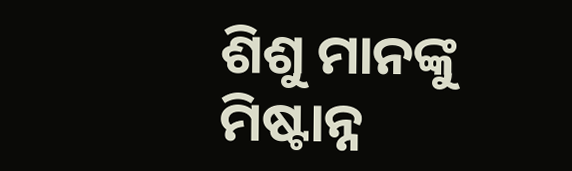ଶିଶୁ ମାନଙ୍କୁ ମିଷ୍ଟାନ୍ନ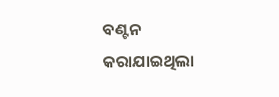ବଣ୍ଟନ କରାଯାଇଥିଲା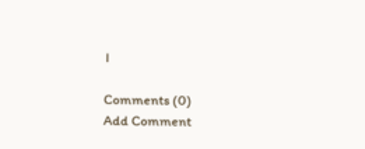।

Comments (0)
Add Comment